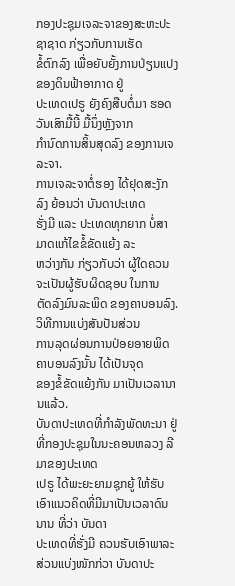ກອງປະຊຸມເຈລະຈາຂອງສະຫະປະຊາຊາດ ກ່ຽວກັບການເຮັດ
ຂໍ້ຕົກລົງ ເພື່ອຍັບຍັ້ງການປ່ຽນແປງຂອງດິນຟ້າອາກາດ ຢູ່
ປະເທດເປຣູ ຍັງຄົງສືບຕໍ່ມາ ຮອດວັນເສົາມື້ນີ້ ມື້ນຶ່ງຫຼັງຈາກ
ກຳນົດການສິ້ນສຸດລົງ ຂອງການເຈລະຈາ.
ການເຈລະຈາຕໍ່ຮອງ ໄດ້ຢຸດສະງັກລົງ ຍ້ອນວ່າ ບັນດາປະເທດ
ຮັ່ງມີ ແລະ ປະເທດທຸກຍາກ ບໍ່ສາມາດແກ້ໄຂຂໍ້ຂັດແຍ້ງ ລະ
ຫວ່າງກັນ ກ່ຽວກັບວ່າ ຜູ້ໃດຄວນຈະເປັນຜູ້ຮັບຜິດຊອບ ໃນການ
ຕັດລົງມົນລະພິດ ຂອງຄາບອນລົງ. ວິທີການແບ່ງສັນປັນສ່ວນ
ການລຸດຜ່ອນການປ່ອຍອາຍພິດຄາບອນລົງນັ້ນ ໄດ້ເປັນຈຸດ
ຂອງຂໍ້ຂັດແຍ້ງກັນ ມາເປັນເວລານານແລ້ວ.
ບັນດາປະເທດທີ່ກຳລັງພັດທະນາ ຢູ່ທີ່ກອງປະຊຸມໃນນະຄອນຫລວງ ລີມາຂອງປະເທດ
ເປຣູ ໄດ້ພະຍະຍາມຊຸກຍູ້ ໃຫ້ຮັບເອົາແນວຄິດທີ່ມີມາເປັນເວລາດົນນານ ທີ່ວ່າ ບັນດາ
ປະເທດທີ່ຮັ່ງມີ ຄວນຮັບເອົາພາລະສ່ວນແບ່ງໜັກກ່ວາ ບັນດາປະ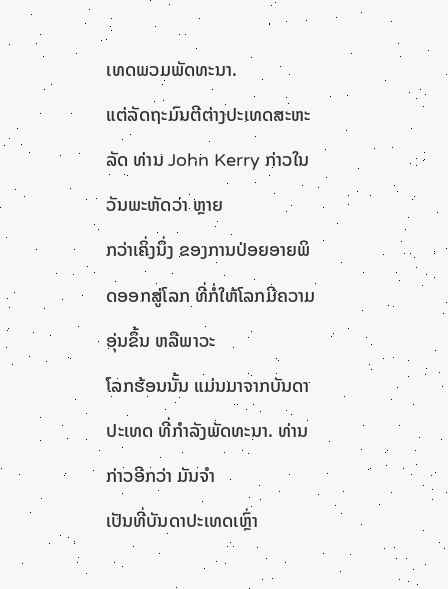ເທດພວມພັດທະນາ.
ແຕ່ລັດຖະມົນຕີຕ່າງປະເທດສະຫະລັດ ທ່ານ John Kerry ກ່າວໃນວັນພະຫັດວ່າ ຫຼາຍ
ກວ່າເຄິ່ງນຶ່ງ ຂອງການປ່ອຍອາຍພິດອອກສູ່ໂລກ ທີ່ກໍ່ໃຫ້ໂລກມີຄວາມອຸ່ນຂຶ້ນ ຫລືພາວະ
ໂລກຮ້ອນນັ້ນ ແມ່ນມາຈາກບັນດາປະເທດ ທີ່ກຳລັງພັດທະນາ. ທ່ານກ່າວອີກວ່າ ມັນຈຳ
ເປັນທີ່ບັນດາປະເທດເຫຼົ່າ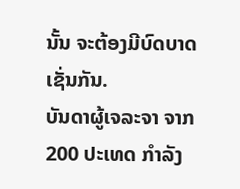ນັ້ນ ຈະຕ້ອງມີບົດບາດເຊັ່ນກັນ.
ບັນດາຜູ້ເຈລະຈາ ຈາກ 200 ປະເທດ ກຳລັງ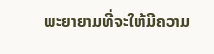ພະຍາຍາມທີ່ຈະໃຫ້ມີຄວາມ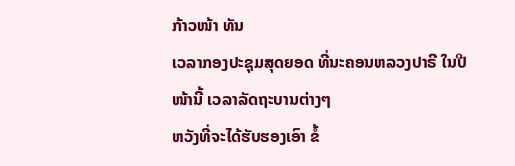ກ້າວໜ້າ ທັນ
ເວລາກອງປະຊຸມສຸດຍອດ ທີ່ນະຄອນຫລວງປາຣີ ໃນປີໜ້ານີ້ ເວລາລັດຖະບານຕ່າງໆ
ຫວັງທີ່ຈະໄດ້ຮັບຮອງເອົາ ຂໍ້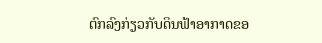ຕົກລົງກ່ຽວກັບດິນຟ້າອາກາດຂອ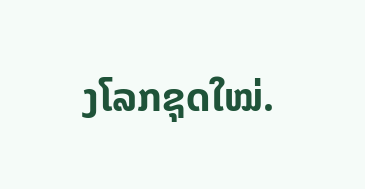ງໂລກຊຸດໃໝ່.